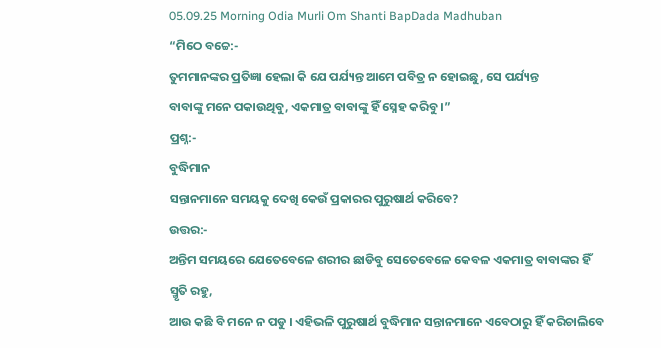05.09.25 Morning Odia Murli Om Shanti BapDada Madhuban
“ମିଠେ ବଚ୍ଚେ:-
ତୁମମାନଙ୍କର ପ୍ରତିଜ୍ଞା ହେଲା କି ଯେ ପର୍ଯ୍ୟନ୍ତ ଆମେ ପବିତ୍ର ନ ହୋଇଛୁ, ସେ ପର୍ଯ୍ୟନ୍ତ
ବାବାଙ୍କୁ ମନେ ପକାଉଥିବୁ, ଏକମାତ୍ର ବାବାଙ୍କୁ ହିଁ ସ୍ନେହ କରିବୁ ।”
ପ୍ରଶ୍ନ:-
ବୁଦ୍ଧିମାନ
ସନ୍ତାନମାନେ ସମୟକୁ ଦେଖି କେଉଁ ପ୍ରକାରର ପୁରୁଷାର୍ଥ କରିବେ?
ଉତ୍ତର:-
ଅନ୍ତିମ ସମୟରେ ଯେତେବେଳେ ଶରୀର ଛାଡିବୁ ସେତେବେଳେ କେବଳ ଏକମାତ୍ର ବାବାଙ୍କର ହିଁ ସ୍ମୃତି ରହୁ,
ଆଉ କଛି ବି ମନେ ନ ପଡୁ । ଏହିଭଳି ପୁରୁଷାର୍ଥ ବୁଦ୍ଧିମାନ ସନ୍ତାନମାନେ ଏବେଠାରୁ ହିଁ କରିଚାଲିବେ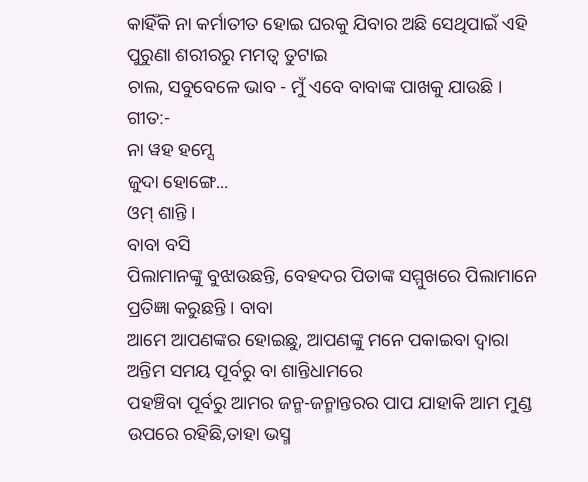କାହିଁକି ନା କର୍ମାତୀତ ହୋଇ ଘରକୁ ଯିବାର ଅଛି ସେଥିପାଇଁ ଏହି ପୁରୁଣା ଶରୀରରୁ ମମତ୍ୱ ତୁଟାଇ
ଚାଲ, ସବୁବେଳେ ଭାବ - ମୁଁ ଏବେ ବାବାଙ୍କ ପାଖକୁ ଯାଉଛି ।
ଗୀତ:-
ନା ୱହ ହମ୍ସେ
ଜୁଦା ହୋଙ୍ଗେ...
ଓମ୍ ଶାନ୍ତି ।
ବାବା ବସି
ପିଲାମାନଙ୍କୁ ବୁଝାଉଛନ୍ତି, ବେହଦର ପିତାଙ୍କ ସମ୍ମୁଖରେ ପିଲାମାନେ ପ୍ରତିଜ୍ଞା କରୁଛନ୍ତି । ବାବା
ଆମେ ଆପଣଙ୍କର ହୋଇଛୁ, ଆପଣଙ୍କୁ ମନେ ପକାଇବା ଦ୍ୱାରା ଅନ୍ତିମ ସମୟ ପୂର୍ବରୁ ବା ଶାନ୍ତିଧାମରେ
ପହଞ୍ଚିବା ପୂର୍ବରୁ ଆମର ଜନ୍ମ-ଜନ୍ମାନ୍ତରର ପାପ ଯାହାକି ଆମ ମୁଣ୍ଡ ଉପରେ ରହିଛି,ତାହା ଭସ୍ମ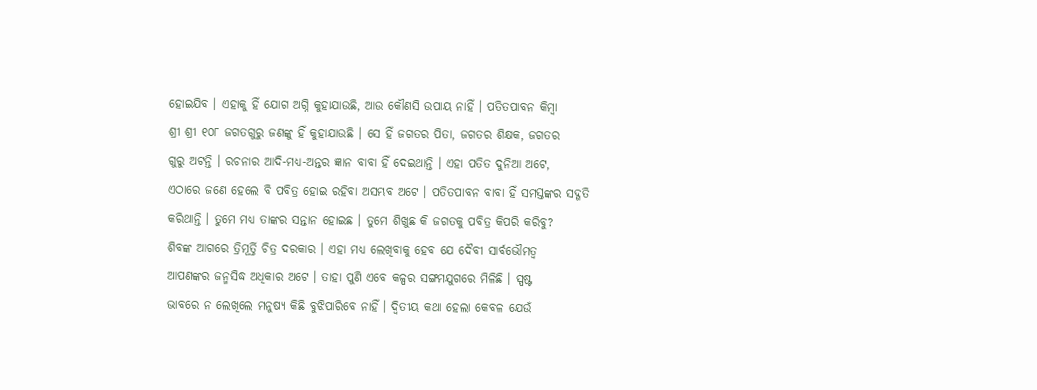ହୋଇଯିବ । ଏହାକୁ ହିଁ ଯୋଗ ଅଗ୍ନି କୁହାଯାଉଛି, ଆଉ କୌଣସି ଉପାୟ ନାହିଁ । ପତିତପାବନ କିମ୍ବା
ଶ୍ରୀ ଶ୍ରୀ ୧୦୮ ଜଗତଗୁରୁ ଜଣଙ୍କୁ ହିଁ କୁହାଯାଉଛି । ସେ ହିଁ ଜଗତର ପିତା, ଜଗତର ଶିକ୍ଷକ, ଜଗତର
ଗୁରୁ ଅଟନ୍ତି । ରଚନାର ଆଦି-ମଧ୍ୟ-ଅନ୍ତର ଜ୍ଞାନ ବାବା ହିଁ ଦେଇଥାନ୍ତି । ଏହା ପତିତ ଦୁନିଆ ଅଟେ,
ଏଠାରେ ଜଣେ ହେଲେ ବି ପବିତ୍ର ହୋଇ ରହିବା ଅସମ୍ଭବ ଅଟେ । ପତିତପାବନ ବାବା ହିଁ ସମସ୍ତଙ୍କର ସଦ୍ଗତି
କରିଥାନ୍ତି । ତୁମେ ମଧ୍ୟ ତାଙ୍କର ସନ୍ତାନ ହୋଇଛ । ତୁମେ ଶିଖୁଛ କି ଜଗତକୁ ପବିତ୍ର କିପରି କରିବୁ?
ଶିବଙ୍କ ଆଗରେ ତ୍ରିମୂର୍ତ୍ତି ଚିତ୍ର ଦରକାର । ଏହା ମଧ୍ୟ ଲେଖିବାକୁ ହେବ ଯେ ଦୈବୀ ସାର୍ବଭୌମତ୍ୱ
ଆପଣଙ୍କର ଜନ୍ମସିଦ୍ଧ ଅଧିକାର ଅଟେ । ତାହା ପୁଣି ଏବେ କଳ୍ପର ସଙ୍ଗମଯୁଗରେ ମିଳିଛି । ସ୍ପଷ୍ଟ
ଭାବରେ ନ ଲେଖିଲେ ମନୁଷ୍ୟ କିଛି ବୁଝିପାରିବେ ନାହିଁ । ଦ୍ୱିତୀୟ କଥା ହେଲା କେବଳ ଯେଉଁ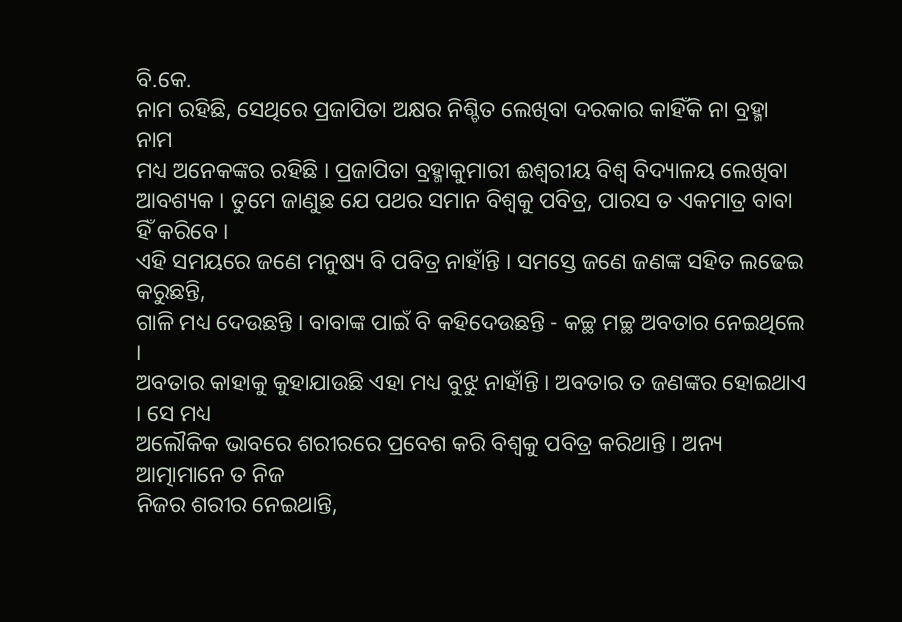ବି.କେ.
ନାମ ରହିଛି, ସେଥିରେ ପ୍ରଜାପିତା ଅକ୍ଷର ନିଶ୍ଚିତ ଲେଖିବା ଦରକାର କାହିଁକି ନା ବ୍ରହ୍ମା ନାମ
ମଧ୍ୟ ଅନେକଙ୍କର ରହିଛି । ପ୍ରଜାପିତା ବ୍ରହ୍ମାକୁମାରୀ ଈଶ୍ୱରୀୟ ବିଶ୍ୱ ବିଦ୍ୟାଳୟ ଲେଖିବା
ଆବଶ୍ୟକ । ତୁମେ ଜାଣୁଛ ଯେ ପଥର ସମାନ ବିଶ୍ୱକୁ ପବିତ୍ର, ପାରସ ତ ଏକମାତ୍ର ବାବା ହିଁ କରିବେ ।
ଏହି ସମୟରେ ଜଣେ ମନୁଷ୍ୟ ବି ପବିତ୍ର ନାହାଁନ୍ତି । ସମସ୍ତେ ଜଣେ ଜଣଙ୍କ ସହିତ ଲଢେଇ କରୁଛନ୍ତି,
ଗାଳି ମଧ୍ୟ ଦେଉଛନ୍ତି । ବାବାଙ୍କ ପାଇଁ ବି କହିଦେଉଛନ୍ତି - କଚ୍ଛ ମଚ୍ଛ ଅବତାର ନେଇଥିଲେ ।
ଅବତାର କାହାକୁ କୁହାଯାଉଛି ଏହା ମଧ୍ୟ ବୁଝୁ ନାହାଁନ୍ତି । ଅବତାର ତ ଜଣଙ୍କର ହୋଇଥାଏ । ସେ ମଧ୍ୟ
ଅଲୌକିକ ଭାବରେ ଶରୀରରେ ପ୍ରବେଶ କରି ବିଶ୍ୱକୁ ପବିତ୍ର କରିଥାନ୍ତି । ଅନ୍ୟ ଆତ୍ମାମାନେ ତ ନିଜ
ନିଜର ଶରୀର ନେଇଥାନ୍ତି,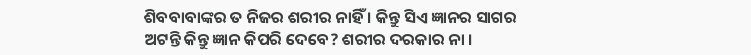ଶିବବାବାଙ୍କର ତ ନିଜର ଶରୀର ନାହିଁ । କିନ୍ତୁ ସିଏ ଜ୍ଞାନର ସାଗର
ଅଟନ୍ତି କିନ୍ତୁ ଜ୍ଞାନ କିପରି ଦେବେ? ଶରୀର ଦରକାର ନା ।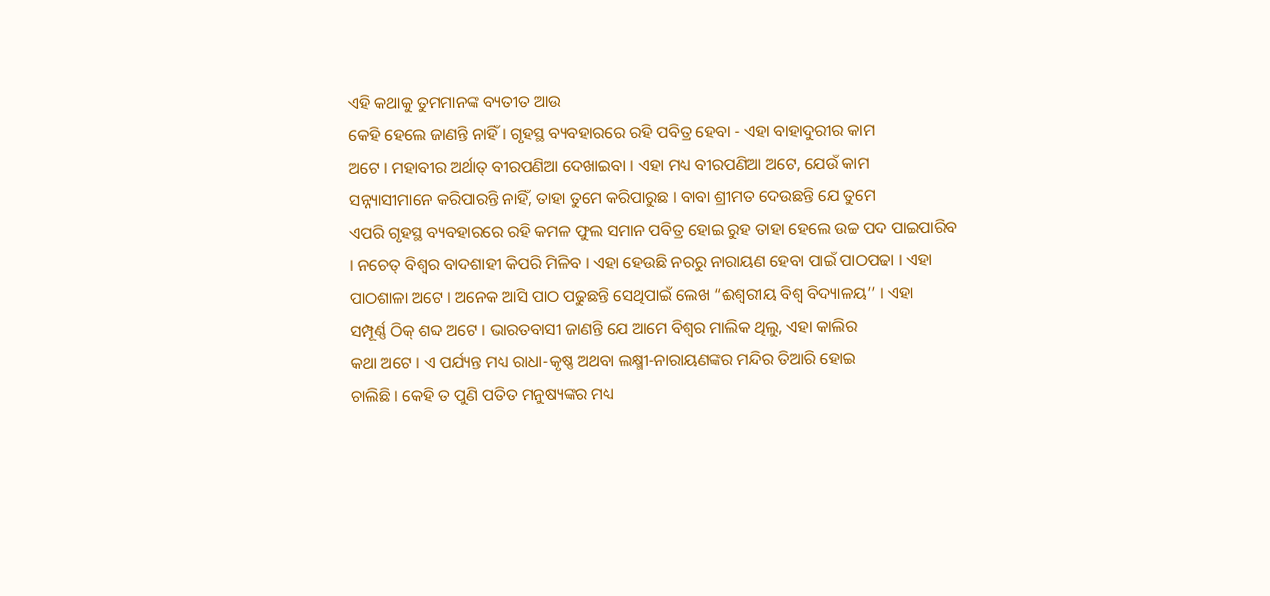ଏହି କଥାକୁ ତୁମମାନଙ୍କ ବ୍ୟତୀତ ଆଉ
କେହି ହେଲେ ଜାଣନ୍ତି ନାହିଁ । ଗୃହସ୍ଥ ବ୍ୟବହାରରେ ରହି ପବିତ୍ର ହେବା - ଏହା ବାହାଦୁରୀର କାମ
ଅଟେ । ମହାବୀର ଅର୍ଥାତ୍ ବୀରପଣିଆ ଦେଖାଇବା । ଏହା ମଧ୍ୟ ବୀରପଣିଆ ଅଟେ, ଯେଉଁ କାମ
ସନ୍ନ୍ୟାସୀମାନେ କରିପାରନ୍ତି ନାହିଁ, ତାହା ତୁମେ କରିପାରୁଛ । ବାବା ଶ୍ରୀମତ ଦେଉଛନ୍ତି ଯେ ତୁମେ
ଏପରି ଗୃହସ୍ଥ ବ୍ୟବହାରରେ ରହି କମଳ ଫୁଲ ସମାନ ପବିତ୍ର ହୋଇ ରୁହ ତାହା ହେଲେ ଉଚ୍ଚ ପଦ ପାଇପାରିବ
। ନଚେତ୍ ବିଶ୍ୱର ବାଦଶାହୀ କିପରି ମିଳିବ । ଏହା ହେଉଛି ନରରୁ ନାରାୟଣ ହେବା ପାଇଁ ପାଠପଢା । ଏହା
ପାଠଶାଳା ଅଟେ । ଅନେକ ଆସି ପାଠ ପଢୁଛନ୍ତି ସେଥିପାଇଁ ଲେଖ “ଈଶ୍ୱରୀୟ ବିଶ୍ୱ ବିଦ୍ୟାଳୟ’’ । ଏହା
ସମ୍ପୂର୍ଣ୍ଣ ଠିକ୍ ଶବ୍ଦ ଅଟେ । ଭାରତବାସୀ ଜାଣନ୍ତି ଯେ ଆମେ ବିଶ୍ୱର ମାଲିକ ଥିଲୁ, ଏହା କାଲିର
କଥା ଅଟେ । ଏ ପର୍ଯ୍ୟନ୍ତ ମଧ୍ୟ ରାଧା-କୃଷ୍ଣ ଅଥବା ଲକ୍ଷ୍ମୀ-ନାରାୟଣଙ୍କର ମନ୍ଦିର ତିଆରି ହୋଇ
ଚାଲିଛି । କେହି ତ ପୁଣି ପତିତ ମନୁଷ୍ୟଙ୍କର ମଧ୍ୟ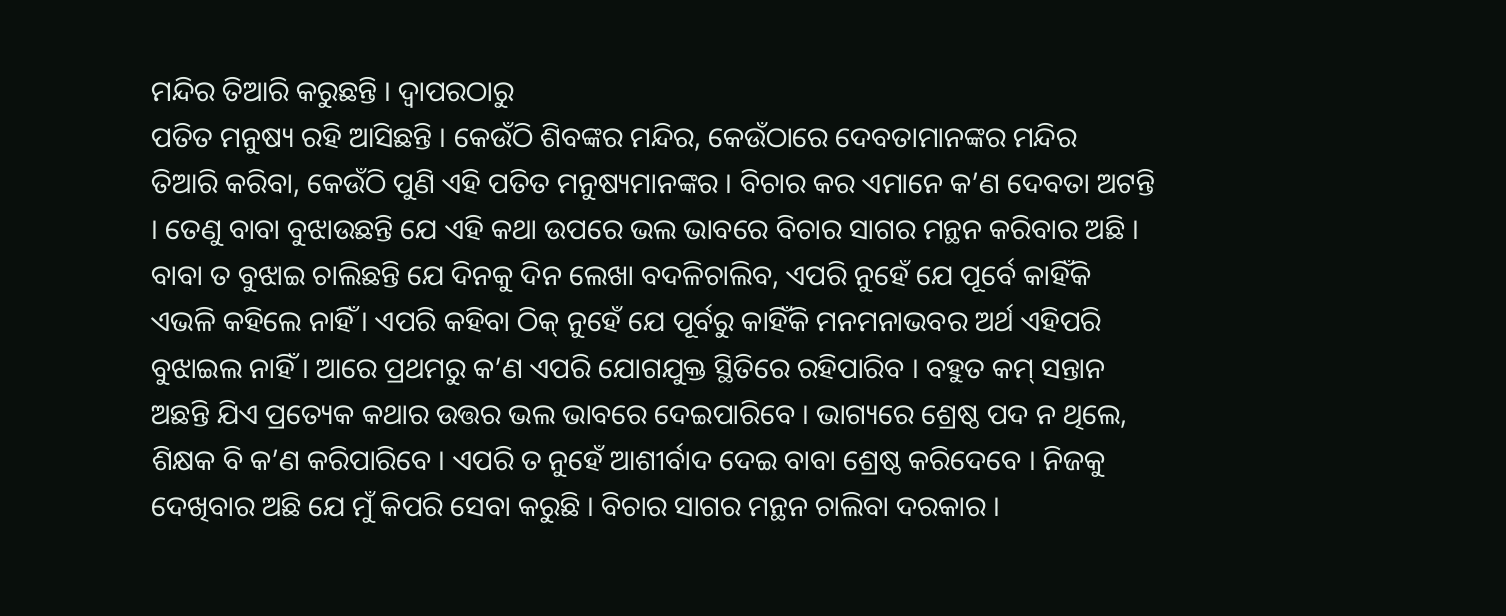ମନ୍ଦିର ତିଆରି କରୁଛନ୍ତି । ଦ୍ୱାପରଠାରୁ
ପତିତ ମନୁଷ୍ୟ ରହି ଆସିଛନ୍ତି । କେଉଁଠି ଶିବଙ୍କର ମନ୍ଦିର, କେଉଁଠାରେ ଦେବତାମାନଙ୍କର ମନ୍ଦିର
ତିଆରି କରିବା, କେଉଁଠି ପୁଣି ଏହି ପତିତ ମନୁଷ୍ୟମାନଙ୍କର । ବିଚାର କର ଏମାନେ କ’ଣ ଦେବତା ଅଟନ୍ତି
। ତେଣୁ ବାବା ବୁଝାଉଛନ୍ତି ଯେ ଏହି କଥା ଉପରେ ଭଲ ଭାବରେ ବିଚାର ସାଗର ମନ୍ଥନ କରିବାର ଅଛି ।
ବାବା ତ ବୁଝାଇ ଚାଲିଛନ୍ତି ଯେ ଦିନକୁ ଦିନ ଲେଖା ବଦଳିଚାଲିବ, ଏପରି ନୁହେଁ ଯେ ପୂର୍ବେ କାହିଁକି
ଏଭଳି କହିଲେ ନାହିଁ । ଏପରି କହିବା ଠିକ୍ ନୁହେଁ ଯେ ପୂର୍ବରୁ କାହିଁକି ମନମନାଭବର ଅର୍ଥ ଏହିପରି
ବୁଝାଇଲ ନାହିଁ । ଆରେ ପ୍ରଥମରୁ କ’ଣ ଏପରି ଯୋଗଯୁକ୍ତ ସ୍ଥିତିରେ ରହିପାରିବ । ବହୁତ କମ୍ ସନ୍ତାନ
ଅଛନ୍ତି ଯିଏ ପ୍ରତ୍ୟେକ କଥାର ଉତ୍ତର ଭଲ ଭାବରେ ଦେଇପାରିବେ । ଭାଗ୍ୟରେ ଶ୍ରେଷ୍ଠ ପଦ ନ ଥିଲେ,
ଶିକ୍ଷକ ବି କ’ଣ କରିପାରିବେ । ଏପରି ତ ନୁହେଁ ଆଶୀର୍ବାଦ ଦେଇ ବାବା ଶ୍ରେଷ୍ଠ କରିଦେବେ । ନିଜକୁ
ଦେଖିବାର ଅଛି ଯେ ମୁଁ କିପରି ସେବା କରୁଛି । ବିଚାର ସାଗର ମନ୍ଥନ ଚାଲିବା ଦରକାର ।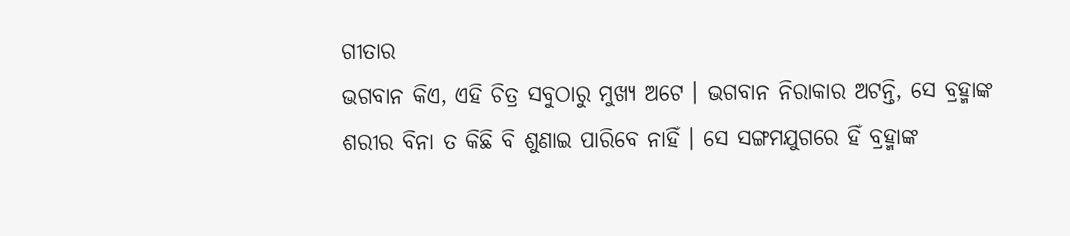ଗୀତାର
ଭଗବାନ କିଏ, ଏହି ଚିତ୍ର ସବୁଠାରୁ ମୁଖ୍ୟ ଅଟେ । ଭଗବାନ ନିରାକାର ଅଟନ୍ତି, ସେ ବ୍ରହ୍ମାଙ୍କ
ଶରୀର ବିନା ତ କିଛି ବି ଶୁଣାଇ ପାରିବେ ନାହିଁ । ସେ ସଙ୍ଗମଯୁଗରେ ହିଁ ବ୍ରହ୍ମାଙ୍କ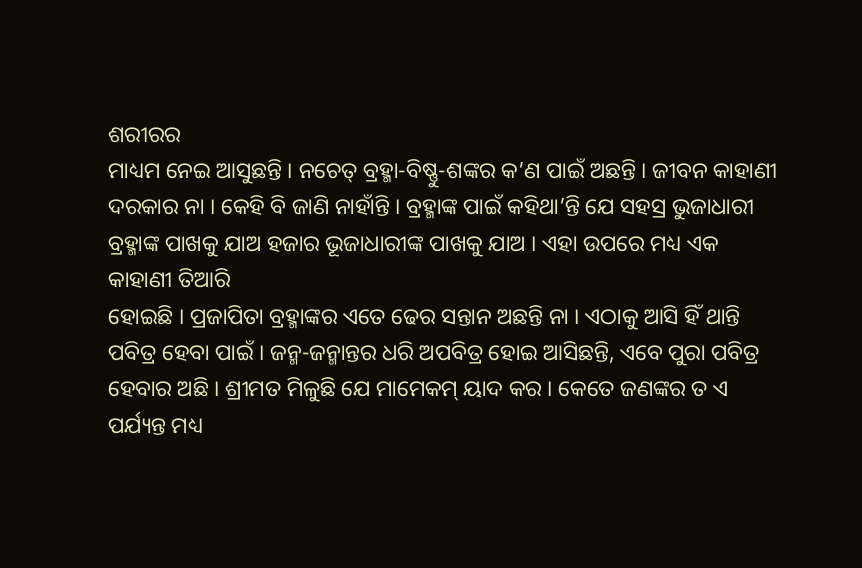ଶରୀରର
ମାଧ୍ୟମ ନେଇ ଆସୁଛନ୍ତି । ନଚେତ୍ ବ୍ରହ୍ମା-ବିଷ୍ଣୁ-ଶଙ୍କର କ’ଣ ପାଇଁ ଅଛନ୍ତି । ଜୀବନ କାହାଣୀ
ଦରକାର ନା । କେହି ବି ଜାଣି ନାହାଁନ୍ତି । ବ୍ରହ୍ମାଙ୍କ ପାଇଁ କହିଥା’ନ୍ତି ଯେ ସହସ୍ର ଭୁଜାଧାରୀ
ବ୍ରହ୍ମାଙ୍କ ପାଖକୁ ଯାଅ ହଜାର ଭୂଜାଧାରୀଙ୍କ ପାଖକୁ ଯାଅ । ଏହା ଉପରେ ମଧ୍ୟ ଏକ କାହାଣୀ ତିଆରି
ହୋଇଛି । ପ୍ରଜାପିତା ବ୍ରହ୍ମାଙ୍କର ଏତେ ଢେର ସନ୍ତାନ ଅଛନ୍ତି ନା । ଏଠାକୁ ଆସି ହିଁ ଥାନ୍ତି
ପବିତ୍ର ହେବା ପାଇଁ । ଜନ୍ମ-ଜନ୍ମାନ୍ତର ଧରି ଅପବିତ୍ର ହୋଇ ଆସିଛନ୍ତି, ଏବେ ପୁରା ପବିତ୍ର
ହେବାର ଅଛି । ଶ୍ରୀମତ ମିଳୁଛି ଯେ ମାମେକମ୍ ୟାଦ କର । କେତେ ଜଣଙ୍କର ତ ଏ ପର୍ଯ୍ୟନ୍ତ ମଧ୍ୟ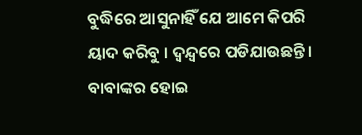ବୁଦ୍ଧିରେ ଆସୁନାହିଁ ଯେ ଆମେ କିପରି ୟାଦ କରିବୁ । ଦ୍ୱନ୍ଦ୍ୱରେ ପଡିଯାଉଛନ୍ତି । ବାବାଙ୍କର ହୋଇ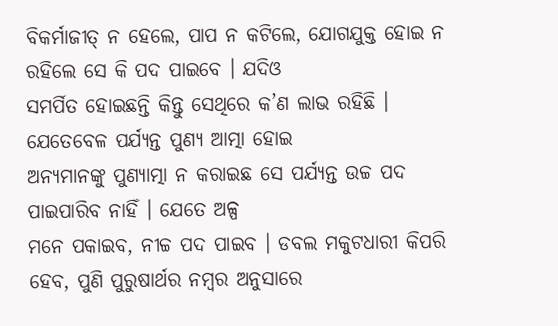ବିକର୍ମାଜୀତ୍ ନ ହେଲେ, ପାପ ନ କଟିଲେ, ଯୋଗଯୁକ୍ତ ହୋଇ ନ ରହିଲେ ସେ କି ପଦ ପାଇବେ । ଯଦିଓ
ସମର୍ପିତ ହୋଇଛନ୍ତି କିନ୍ତୁ ସେଥିରେ କ’ଣ ଲାଭ ରହିଛି । ଯେତେବେଳ ପର୍ଯ୍ୟନ୍ତ ପୁଣ୍ୟ ଆତ୍ମା ହୋଇ
ଅନ୍ୟମାନଙ୍କୁ ପୁଣ୍ୟାତ୍ମା ନ କରାଇଛ ସେ ପର୍ଯ୍ୟନ୍ତ ଉଚ୍ଚ ପଦ ପାଇପାରିବ ନାହିଁ । ଯେତେ ଅଳ୍ପ
ମନେ ପକାଇବ, ନୀଚ୍ଚ ପଦ ପାଇବ । ଡବଲ ମକୁଟଧାରୀ କିପରି ହେବ, ପୁଣି ପୁରୁଷାର୍ଥର ନମ୍ବର ଅନୁସାରେ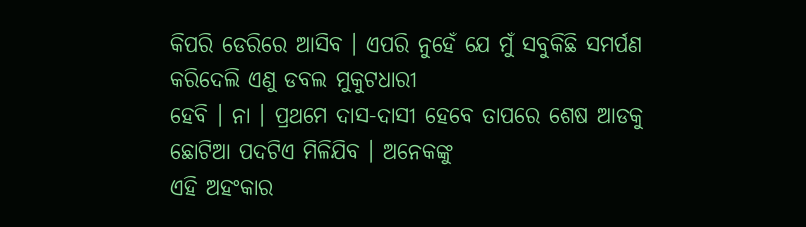କିପରି ଡେରିରେ ଆସିବ । ଏପରି ନୁହେଁ ଯେ ମୁଁ ସବୁକିଛି ସମର୍ପଣ କରିଦେଲି ଏଣୁ ଡବଲ ମୁକୁଟଧାରୀ
ହେବି । ନା । ପ୍ରଥମେ ଦାସ-ଦାସୀ ହେବେ ତାପରେ ଶେଷ ଆଡକୁ ଛୋଟିଆ ପଦଟିଏ ମିଳିଯିବ । ଅନେକଙ୍କୁ
ଏହି ଅହଂକାର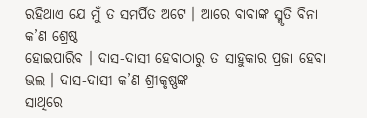ରହିଥାଏ ଯେ ମୁଁ ତ ସମର୍ପିତ ଅଟେ । ଆରେ ବାବାଙ୍କ ସ୍ମୃତି ବିନା କ’ଣ ଶ୍ରେଷ୍ଠ
ହୋଇପାରିବ । ଦାସ-ଦାସୀ ହେବାଠାରୁ ତ ସାହୁକାର ପ୍ରଜା ହେବା ଭଲ । ଦାସ-ଦାସୀ କ’ଣ ଶ୍ରୀକୃଷ୍ଣଙ୍କ
ସାଥିରେ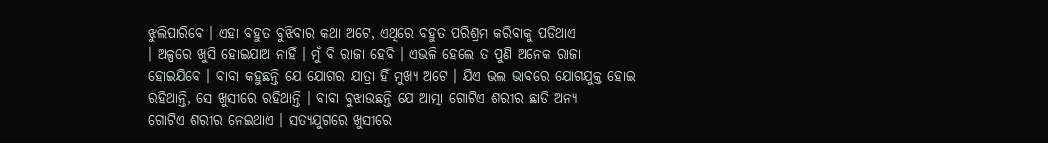ଝୁଲିପାରିବେ । ଏହା ବହୁତ ବୁଝିବାର କଥା ଅଟେ, ଏଥିରେ ବହୁତ ପରିଶ୍ରମ କରିବାକୁ ପଡିଥାଏ
। ଅଳ୍ପରେ ଖୁସି ହୋଇଯାଅ ନାହିଁ । ମୁଁ ବି ରାଜା ହେବି । ଏଭଳି ହେଲେ ତ ପୁଣି ଅନେକ ରାଜା
ହୋଇଯିବେ । ବାବା କହୁଛନ୍ତି ଯେ ଯୋଗର ଯାତ୍ରା ହିଁ ମୁଖ୍ୟ ଅଟେ । ଯିଏ ଭଲ ଭାବରେ ଯୋଗଯୁକ୍ତ ହୋଇ
ରହିଥାନ୍ତି, ସେ ଖୁସୀରେ ରହିଥାନ୍ତି । ବାବା ବୁଝାଉଛନ୍ତି ଯେ ଆତ୍ମା ଗୋଟିଏ ଶରୀର ଛାଡି ଅନ୍ୟ
ଗୋଟିଏ ଶରୀର ନେଇଥାଏ । ସତ୍ୟଯୁଗରେ ଖୁସୀରେ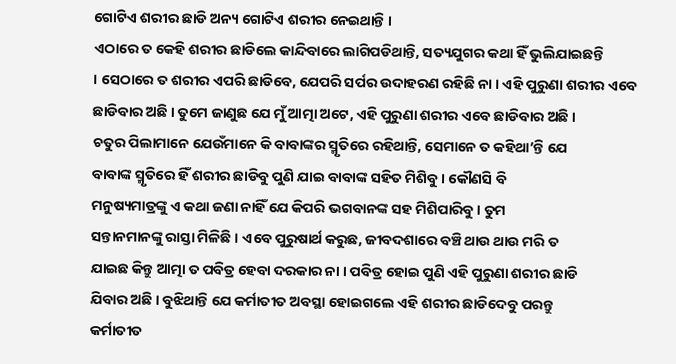ଗୋଟିଏ ଶରୀର ଛାଡି ଅନ୍ୟ ଗୋଟିଏ ଶରୀର ନେଇଥାନ୍ତି ।
ଏଠାରେ ତ କେହି ଶରୀର ଛାଡିଲେ କାନ୍ଦିବାରେ ଲାଗିପଡିଥାନ୍ତି, ସତ୍ୟଯୁଗର କଥା ହିଁ ଭୁଲିଯାଇଛନ୍ତି
। ସେଠାରେ ତ ଶରୀର ଏପରି ଛାଡିବେ, ଯେପରି ସର୍ପର ଉଦାହରଣ ରହିଛି ନା । ଏହି ପୁରୁଣା ଶରୀର ଏବେ
ଛାଡିବାର ଅଛି । ତୁମେ ଜାଣୁଛ ଯେ ମୁଁ ଆତ୍ମା ଅଟେ, ଏହି ପୁରୁଣା ଶରୀର ଏବେ ଛାଡିବାର ଅଛି ।
ଚତୁର ପିଲାମାନେ ଯେଉଁମାନେ କି ବାବାଙ୍କର ସ୍ମୃତିରେ ରହିଥାନ୍ତି, ସେମାନେ ତ କହିଥା’ନ୍ତି ଯେ
ବାବାଙ୍କ ସ୍ମୃତିରେ ହିଁ ଶରୀର ଛାଡିବୁ ପୁଣି ଯାଇ ବାବାଙ୍କ ସହିତ ମିଶିବୁ । କୌଣସି ବି
ମନୁଷ୍ୟମାତ୍ରଙ୍କୁ ଏ କଥା ଜଣା ନାହିଁ ଯେ କିପରି ଭଗବାନଙ୍କ ସହ ମିଶିପାରିବୁ । ତୁମ
ସନ୍ତାନମାନଙ୍କୁ ରାସ୍ତା ମିଳିଛି । ଏବେ ପୁରୁଷାର୍ଥ କରୁଛ, ଜୀବଦଶାରେ ବଞ୍ଚି ଥାଉ ଥାଉ ମରି ତ
ଯାଇଛ କିନ୍ତୁ ଆତ୍ମା ତ ପବିତ୍ର ହେବା ଦରକାର ନା । ପବିତ୍ର ହୋଇ ପୁଣି ଏହି ପୁରୁଣା ଶରୀର ଛାଡି
ଯିବାର ଅଛି । ବୁଝିଥାନ୍ତି ଯେ କର୍ମାତୀତ ଅବସ୍ଥା ହୋଇଗଲେ ଏହି ଶରୀର ଛାଡିଦେବୁ ପରନ୍ତୁ
କର୍ମାତୀତ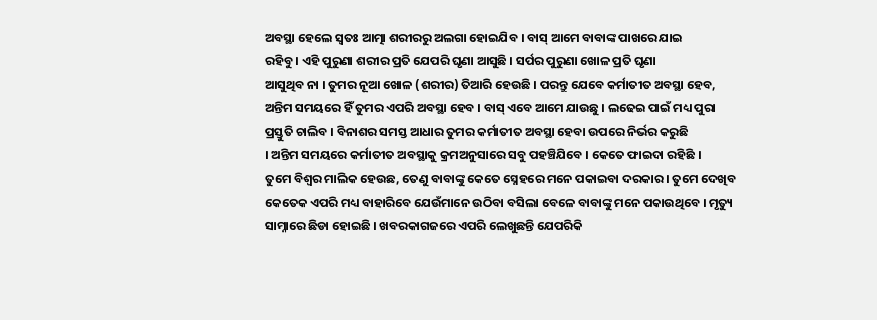ଅବସ୍ଥା ହେଲେ ସ୍ୱତଃ ଆତ୍ମା ଶରୀରରୁ ଅଲଗା ହୋଇଯିବ । ବାସ୍ ଆମେ ବାବାଙ୍କ ପାଖରେ ଯାଇ
ରହିବୁ । ଏହି ପୁରୁଣା ଶରୀର ପ୍ରତି ଯେପରି ଘୃଣା ଆସୁଛି । ସର୍ପର ପୁରୁଣା ଖୋଳ ପ୍ରତି ଘୃଣା
ଆସୁଥିବ ନା । ତୁମର ନୂଆ ଖୋଳ (ଶରୀର) ତିଆରି ହେଉଛି । ପରନ୍ତୁ ଯେବେ କର୍ମାତୀତ ଅବସ୍ଥା ହେବ,
ଅନ୍ତିମ ସମୟରେ ହିଁ ତୁମର ଏପରି ଅବସ୍ଥା ହେବ । ବାସ୍ ଏବେ ଆମେ ଯାଉଛୁ । ଲଢେଇ ପାଇଁ ମଧ୍ୟ ପୁରା
ପ୍ରସ୍ତୁତି ଚାଲିବ । ବିନାଶର ସମସ୍ତ ଆଧାର ତୁମର କର୍ମାତୀତ ଅବସ୍ଥା ହେବା ଉପରେ ନିର୍ଭର କରୁଛି
। ଅନ୍ତିମ ସମୟରେ କର୍ମାତୀତ ଅବସ୍ଥାକୁ କ୍ରମଅନୁସାରେ ସବୁ ପହଞ୍ଚିଯିବେ । କେତେ ଫାଇଦା ରହିଛି ।
ତୁମେ ବିଶ୍ୱର ମାଲିକ ହେଉଛ, ତେଣୁ ବାବାଙ୍କୁ କେତେ ସ୍ନେହରେ ମନେ ପକାଇବା ଦରକାର । ତୁମେ ଦେଖିବ
କେତେକ ଏପରି ମଧ୍ୟ ବାହାରିବେ ଯେଉଁମାନେ ଉଠିବା ବସିଲା ବେଳେ ବାବାଙ୍କୁ ମନେ ପକାଉଥିବେ । ମୃତ୍ୟୁ
ସାମ୍ନାରେ ଛିଡା ହୋଇଛି । ଖବରକାଗଜରେ ଏପରି ଲେଖୁଛନ୍ତି ଯେପରିକି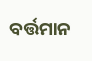ବର୍ତ୍ତମାନ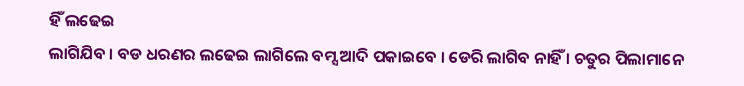ହିଁ ଲଢେଇ
ଲାଗିଯିବ । ବଡ ଧରଣର ଲଢେଇ ଲାଗିଲେ ବମ୍ସ ଆଦି ପକାଇବେ । ଡେରି ଲାଗିବ ନାହିଁ । ଚତୁର ପିଲାମାନେ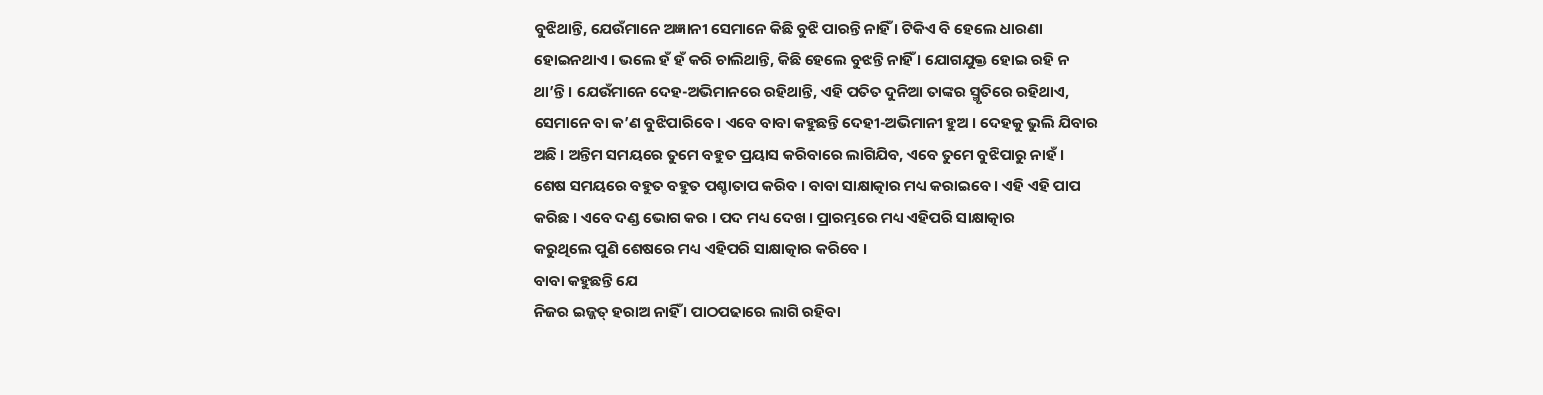ବୁଝିଥାନ୍ତି, ଯେଉଁମାନେ ଅଜ୍ଞାନୀ ସେମାନେ କିଛି ବୁଝି ପାରନ୍ତି ନାହିଁ । ଟିକିଏ ବି ହେଲେ ଧାରଣା
ହୋଇନଥାଏ । ଭଲେ ହଁ ହଁ କରି ଚାଲିଥାନ୍ତି, କିଛି ହେଲେ ବୁଝନ୍ତି ନାହିଁ । ଯୋଗଯୁକ୍ତ ହୋଇ ରହି ନ
ଥା’ନ୍ତି । ଯେଉଁମାନେ ଦେହ-ଅଭିମାନରେ ରହିଥାନ୍ତି, ଏହି ପତିତ ଦୁନିଆ ତାଙ୍କର ସ୍ମୃତିରେ ରହିଥାଏ,
ସେମାନେ ବା କ’ଣ ବୁଝିପାରିବେ । ଏବେ ବାବା କହୁଛନ୍ତି ଦେହୀ-ଅଭିମାନୀ ହୁଅ । ଦେହକୁ ଭୁଲି ଯିବାର
ଅଛି । ଅନ୍ତିମ ସମୟରେ ତୁମେ ବହୁତ ପ୍ରୟାସ କରିବାରେ ଲାଗିଯିବ, ଏବେ ତୁମେ ବୁଝିପାରୁ ନାହଁ ।
ଶେଷ ସମୟରେ ବହୁତ ବହୁତ ପଶ୍ଚାତାପ କରିବ । ବାବା ସାକ୍ଷାତ୍କାର ମଧ୍ୟ କରାଇବେ । ଏହି ଏହି ପାପ
କରିଛ । ଏବେ ଦଣ୍ଡ ଭୋଗ କର । ପଦ ମଧ୍ୟ ଦେଖ । ପ୍ରାରମ୍ଭରେ ମଧ୍ୟ ଏହିପରି ସାକ୍ଷାତ୍କାର
କରୁଥିଲେ ପୁଣି ଶେଷରେ ମଧ୍ୟ ଏହିପରି ସାକ୍ଷାତ୍କାର କରିବେ ।
ବାବା କହୁଛନ୍ତି ଯେ
ନିଜର ଇଜ୍ଜତ୍ ହରାଅ ନାହିଁ । ପାଠପଢାରେ ଲାଗି ରହିବା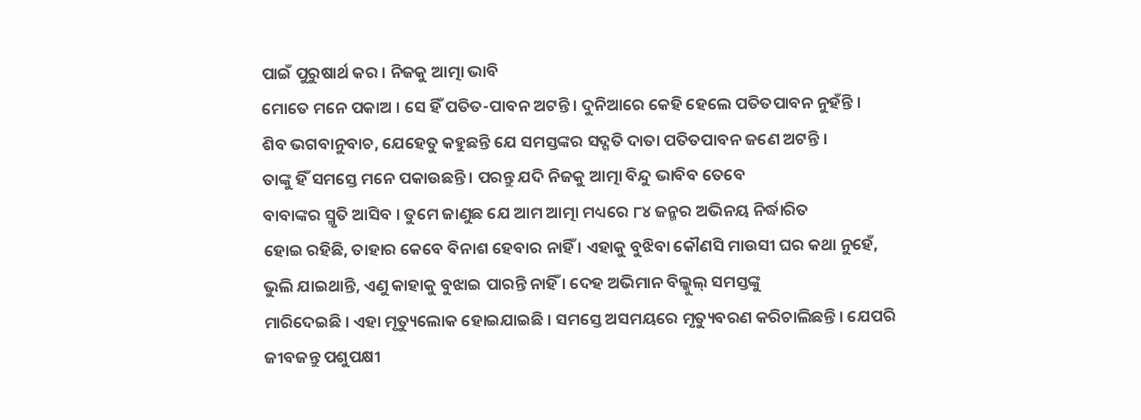ପାଇଁ ପୁରୁଷାର୍ଥ କର । ନିଜକୁ ଆତ୍ମା ଭାବି
ମୋତେ ମନେ ପକାଅ । ସେ ହିଁ ପତିତ-ପାବନ ଅଟନ୍ତି । ଦୁନିଆରେ କେହି ହେଲେ ପତିତପାବନ ନୁହଁନ୍ତି ।
ଶିବ ଭଗବାନୁବାଚ, ଯେହେତୁ କହୁଛନ୍ତି ଯେ ସମସ୍ତଙ୍କର ସଦ୍ଗତି ଦାତା ପତିତପାବନ ଜଣେ ଅଟନ୍ତି ।
ତାଙ୍କୁ ହିଁ ସମସ୍ତେ ମନେ ପକାଉଛନ୍ତି । ପରନ୍ତୁ ଯଦି ନିଜକୁ ଆତ୍ମା ବିନ୍ଦୁ ଭାବିବ ତେବେ
ବାବାଙ୍କର ସ୍ମୃତି ଆସିବ । ତୁମେ ଜାଣୁଛ ଯେ ଆମ ଆତ୍ମା ମଧ୍ୟରେ ୮୪ ଜନ୍ମର ଅଭିନୟ ନିର୍ଦ୍ଧାରିତ
ହୋଇ ରହିଛି, ତାହାର କେବେ ବିନାଶ ହେବାର ନାହିଁ । ଏହାକୁ ବୁଝିବା କୌଣସି ମାଉସୀ ଘର କଥା ନୁହେଁ,
ଭୁଲି ଯାଇଥାନ୍ତି, ଏଣୁ କାହାକୁ ବୁଝାଇ ପାରନ୍ତି ନାହିଁ । ଦେହ ଅଭିମାନ ବିଲ୍କୁଲ୍ ସମସ୍ତଙ୍କୁ
ମାରିଦେଇଛି । ଏହା ମୃତ୍ୟୁଲୋକ ହୋଇଯାଇଛି । ସମସ୍ତେ ଅସମୟରେ ମୃତ୍ୟୁବରଣ କରିଚାଲିଛନ୍ତି । ଯେପରି
ଜୀବଜନ୍ତୁ ପଶୁପକ୍ଷୀ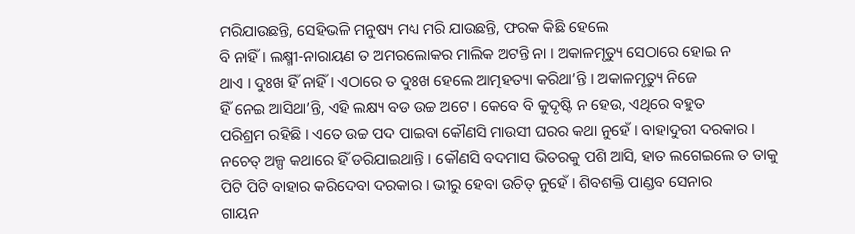ମରିଯାଉଛନ୍ତି, ସେହିଭଳି ମନୁଷ୍ୟ ମଧ୍ୟ ମରି ଯାଉଛନ୍ତି, ଫରକ କିଛି ହେଲେ
ବି ନାହିଁ । ଲକ୍ଷ୍ମୀ-ନାରାୟଣ ତ ଅମରଲୋକର ମାଲିକ ଅଟନ୍ତି ନା । ଅକାଳମୃତ୍ୟୁ ସେଠାରେ ହୋଇ ନ
ଥାଏ । ଦୁଃଖ ହିଁ ନାହିଁ । ଏଠାରେ ତ ଦୁଃଖ ହେଲେ ଆତ୍ମହତ୍ୟା କରିଥା’ନ୍ତି । ଅକାଳମୃତ୍ୟୁ ନିଜେ
ହିଁ ନେଇ ଆସିଥା’ନ୍ତି, ଏହି ଲକ୍ଷ୍ୟ ବଡ ଉଚ୍ଚ ଅଟେ । କେବେ ବି କୁଦୃଷ୍ଟି ନ ହେଉ, ଏଥିରେ ବହୁତ
ପରିଶ୍ରମ ରହିଛି । ଏତେ ଉଚ୍ଚ ପଦ ପାଇବା କୌଣସି ମାଉସୀ ଘରର କଥା ନୁହେଁ । ବାହାଦୁରୀ ଦରକାର ।
ନଚେତ୍ ଅଳ୍ପ କଥାରେ ହିଁ ଡରିଯାଇଥାନ୍ତି । କୌଣସି ବଦମାସ ଭିତରକୁ ପଶି ଆସି, ହାତ ଲଗେଇଲେ ତ ତାକୁ
ପିଟି ପିଟି ବାହାର କରିଦେବା ଦରକାର । ଭୀରୁ ହେବା ଉଚିତ୍ ନୁହେଁ । ଶିବଶକ୍ତି ପାଣ୍ଡବ ସେନାର
ଗାୟନ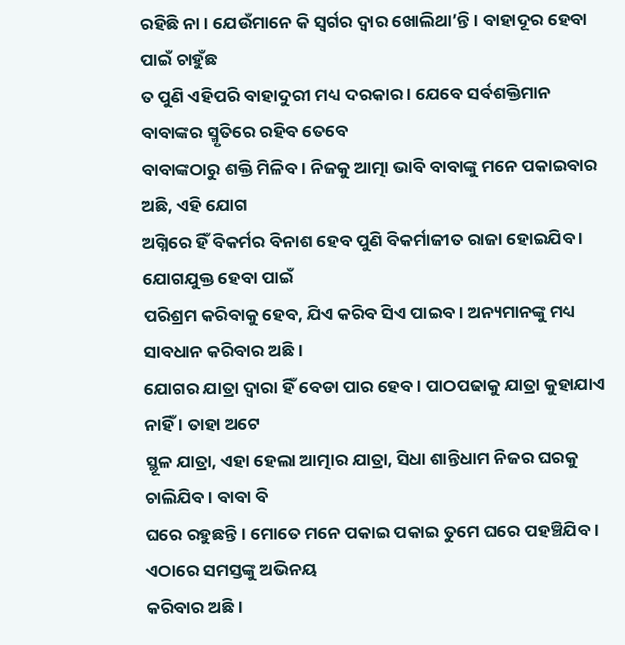ରହିଛି ନା । ଯେଉଁମାନେ କି ସ୍ୱର୍ଗର ଦ୍ୱାର ଖୋଲିଥା’ନ୍ତି । ବାହାଦୂର ହେବା ପାଇଁ ଚାହୁଁଛ
ତ ପୁଣି ଏହିପରି ବାହାଦୁରୀ ମଧ୍ୟ ଦରକାର । ଯେବେ ସର୍ବଶକ୍ତିମାନ ବାବାଙ୍କର ସ୍ମୃତିରେ ରହିବ ତେବେ
ବାବାଙ୍କଠାରୁ ଶକ୍ତି ମିଳିବ । ନିଜକୁ ଆତ୍ମା ଭାବି ବାବାଙ୍କୁ ମନେ ପକାଇବାର ଅଛି, ଏହି ଯୋଗ
ଅଗ୍ନିରେ ହିଁ ବିକର୍ମର ବିନାଶ ହେବ ପୁଣି ବିକର୍ମାଜୀତ ରାଜା ହୋଇଯିବ । ଯୋଗଯୁକ୍ତ ହେବା ପାଇଁ
ପରିଶ୍ରମ କରିବାକୁ ହେବ, ଯିଏ କରିବ ସିଏ ପାଇବ । ଅନ୍ୟମାନଙ୍କୁ ମଧ୍ୟ ସାବଧାନ କରିବାର ଅଛି ।
ଯୋଗର ଯାତ୍ରା ଦ୍ୱାରା ହିଁ ବେଡା ପାର ହେବ । ପାଠପଢାକୁ ଯାତ୍ରା କୁହାଯାଏ ନାହିଁ । ତାହା ଅଟେ
ସ୍ଥୂଳ ଯାତ୍ରା, ଏହା ହେଲା ଆତ୍ମାର ଯାତ୍ରା, ସିଧା ଶାନ୍ତିଧାମ ନିଜର ଘରକୁ ଚାଲିଯିବ । ବାବା ବି
ଘରେ ରହୁଛନ୍ତି । ମୋତେ ମନେ ପକାଇ ପକାଇ ତୁମେ ଘରେ ପହଞ୍ଚିଯିବ । ଏଠାରେ ସମସ୍ତଙ୍କୁ ଅଭିନୟ
କରିବାର ଅଛି ।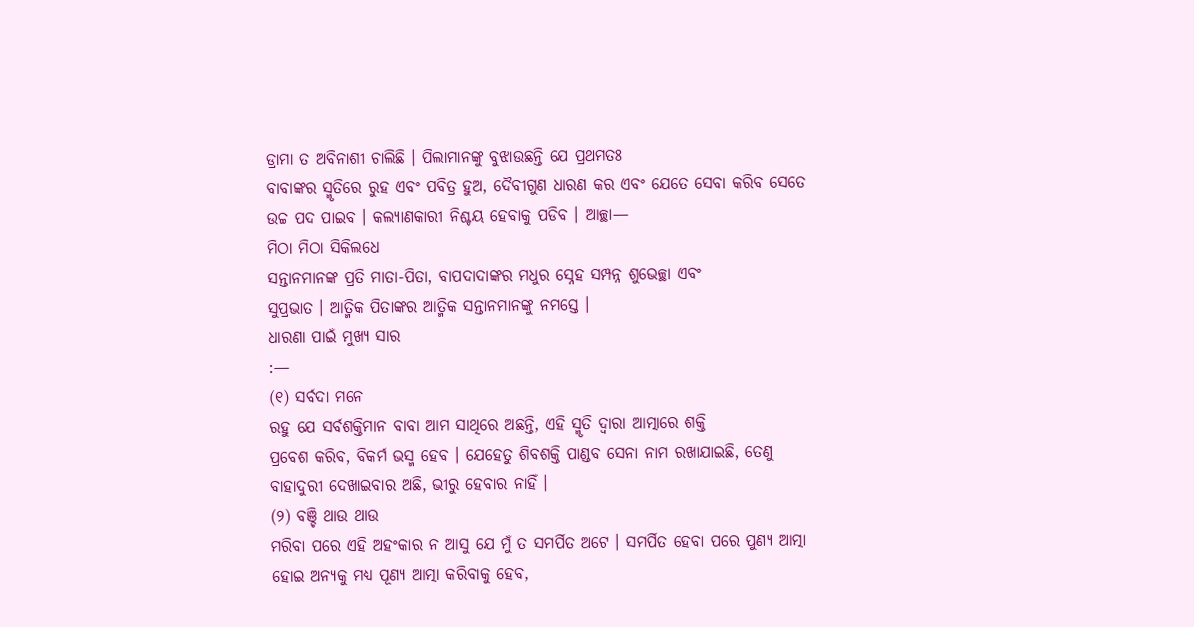ଡ୍ରାମା ତ ଅବିନାଶୀ ଚାଲିଛି । ପିଲାମାନଙ୍କୁ ବୁଝାଉଛନ୍ତି ଯେ ପ୍ରଥମତଃ
ବାବାଙ୍କର ସ୍ମୃତିରେ ରୁହ ଏବଂ ପବିତ୍ର ହୁଅ, ଦୈବୀଗୁଣ ଧାରଣ କର ଏବଂ ଯେତେ ସେବା କରିବ ସେତେ
ଉଚ୍ଚ ପଦ ପାଇବ । କଲ୍ୟାଣକାରୀ ନିଶ୍ଚୟ ହେବାକୁ ପଡିବ । ଆଚ୍ଛା—
ମିଠା ମିଠା ସିକିଲଧେ
ସନ୍ତାନମାନଙ୍କ ପ୍ରତି ମାତା-ପିତା, ବାପଦାଦାଙ୍କର ମଧୁର ସ୍ନେହ ସମ୍ପନ୍ନ ଶୁଭେଚ୍ଛା ଏବଂ
ସୁପ୍ରଭାତ । ଆତ୍ମିକ ପିତାଙ୍କର ଆତ୍ମିକ ସନ୍ତାନମାନଙ୍କୁ ନମସ୍ତେ ।
ଧାରଣା ପାଇଁ ମୁଖ୍ୟ ସାର
:—
(୧) ସର୍ବଦା ମନେ
ରହୁ ଯେ ସର୍ବଶକ୍ତିମାନ ବାବା ଆମ ସାଥିରେ ଅଛନ୍ତି, ଏହି ସ୍ମୃତି ଦ୍ୱାରା ଆତ୍ମାରେ ଶକ୍ତି
ପ୍ରବେଶ କରିବ, ବିକର୍ମ ଭସ୍ମ ହେବ । ଯେହେତୁ ଶିବଶକ୍ତି ପାଣ୍ଡବ ସେନା ନାମ ରଖାଯାଇଛି, ତେଣୁ
ବାହାଦୁରୀ ଦେଖାଇବାର ଅଛି, ଭୀରୁ ହେବାର ନାହିଁ ।
(୨) ବଞ୍ଚି ଥାଉ ଥାଉ
ମରିବା ପରେ ଏହି ଅହଂକାର ନ ଆସୁ ଯେ ମୁଁ ତ ସମର୍ପିତ ଅଟେ । ସମର୍ପିତ ହେବା ପରେ ପୁଣ୍ୟ ଆତ୍ମା
ହୋଇ ଅନ୍ୟକୁ ମଧ୍ୟ ପୂଣ୍ୟ ଆତ୍ମା କରିବାକୁ ହେବ,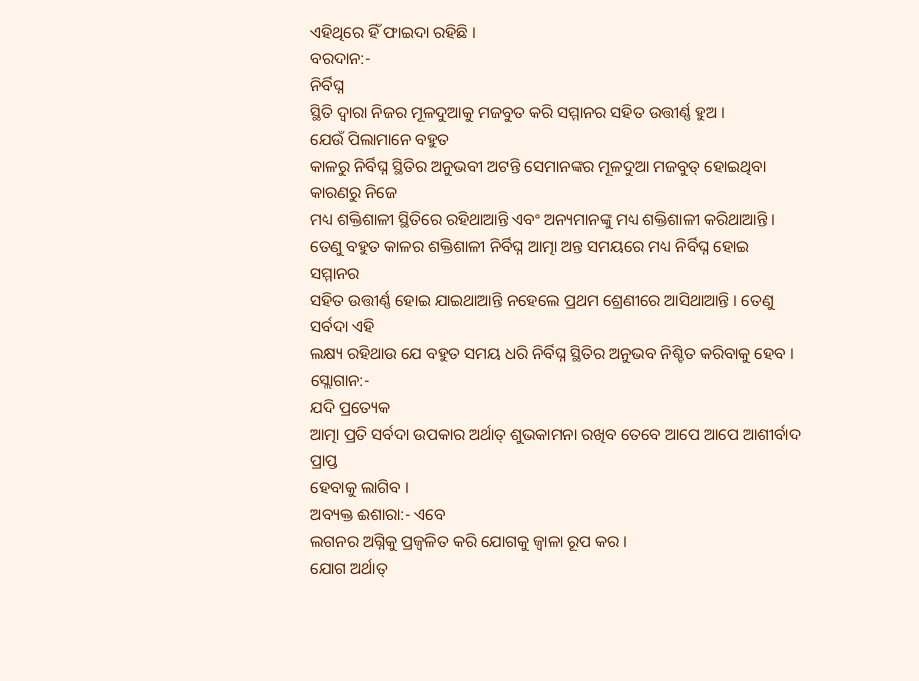ଏହିଥିରେ ହିଁ ଫାଇଦା ରହିଛି ।
ବରଦାନ:-
ନିର୍ବିଘ୍ନ
ସ୍ଥିତି ଦ୍ୱାରା ନିଜର ମୂଳଦୁଆକୁ ମଜବୁତ କରି ସମ୍ମାନର ସହିତ ଉତ୍ତୀର୍ଣ୍ଣ ହୁଅ ।
ଯେଉଁ ପିଲାମାନେ ବହୁତ
କାଳରୁ ନିର୍ବିଘ୍ନ ସ୍ଥିତିର ଅନୁଭବୀ ଅଟନ୍ତି ସେମାନଙ୍କର ମୂଳଦୁଆ ମଜବୁତ୍ ହୋଇଥିବା କାରଣରୁ ନିଜେ
ମଧ୍ୟ ଶକ୍ତିଶାଳୀ ସ୍ଥିତିରେ ରହିଥାଆନ୍ତି ଏବଂ ଅନ୍ୟମାନଙ୍କୁ ମଧ୍ୟ ଶକ୍ତିଶାଳୀ କରିଥାଆନ୍ତି ।
ତେଣୁ ବହୁତ କାଳର ଶକ୍ତିଶାଳୀ ନିର୍ବିଘ୍ନ ଆତ୍ମା ଅନ୍ତ ସମୟରେ ମଧ୍ୟ ନିର୍ବିଘ୍ନ ହୋଇ ସମ୍ମାନର
ସହିତ ଉତ୍ତୀର୍ଣ୍ଣ ହୋଇ ଯାଇଥାଆନ୍ତି ନହେଲେ ପ୍ରଥମ ଶ୍ରେଣୀରେ ଆସିଥାଆନ୍ତି । ତେଣୁ ସର୍ବଦା ଏହି
ଲକ୍ଷ୍ୟ ରହିଥାଉ ଯେ ବହୁତ ସମୟ ଧରି ନିର୍ବିଘ୍ନ ସ୍ଥିତିର ଅନୁଭବ ନିଶ୍ଚିତ କରିବାକୁ ହେବ ।
ସ୍ଲୋଗାନ:-
ଯଦି ପ୍ରତ୍ୟେକ
ଆତ୍ମା ପ୍ରତି ସର୍ବଦା ଉପକାର ଅର୍ଥାତ୍ ଶୁଭକାମନା ରଖିବ ତେବେ ଆପେ ଆପେ ଆଶୀର୍ବାଦ ପ୍ରାପ୍ତ
ହେବାକୁ ଲାଗିବ ।
ଅବ୍ୟକ୍ତ ଈଶାରା:- ଏବେ
ଲଗନର ଅଗ୍ନିକୁ ପ୍ରଜ୍ୱଳିତ କରି ଯୋଗକୁ ଜ୍ୱାଳା ରୂପ କର ।
ଯୋଗ ଅର୍ଥାତ୍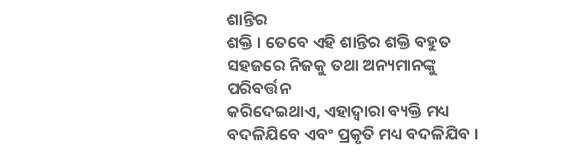ଶାନ୍ତିର
ଶକ୍ତି । ତେବେ ଏହି ଶାନ୍ତିର ଶକ୍ତି ବହୁତ ସହଜରେ ନିଜକୁ ତଥା ଅନ୍ୟମାନଙ୍କୁ ପରିବର୍ତ୍ତନ
କରିଦେଇଥାଏ, ଏହାଦ୍ୱାରା ବ୍ୟକ୍ତି ମଧ୍ୟ ବଦଳିଯିବେ ଏବଂ ପ୍ରକୃତି ମଧ୍ୟ ବଦଳିଯିବ ।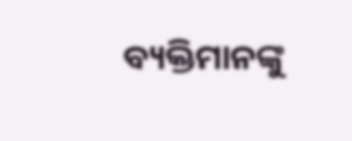ବ୍ୟକ୍ତିମାନଙ୍କୁ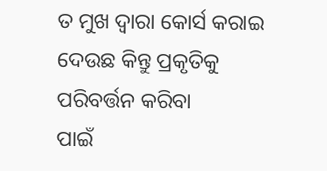ତ ମୁଖ ଦ୍ୱାରା କୋର୍ସ କରାଇ ଦେଉଛ କିନ୍ତୁ ପ୍ରକୃତିକୁ ପରିବର୍ତ୍ତନ କରିବା
ପାଇଁ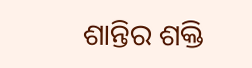ଶାନ୍ତିର ଶକ୍ତି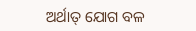ଅର୍ଥାତ୍ ଯୋଗ ବଳ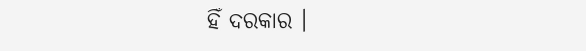ହିଁ ଦରକାର ।